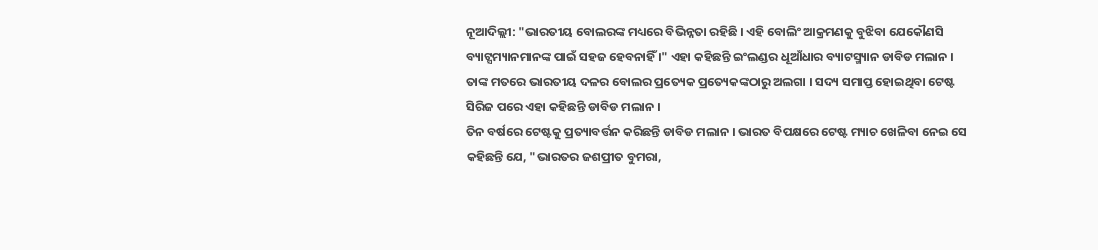ନୂଆଦିଲ୍ଲୀ: "ଭାରତୀୟ ବୋଲରଙ୍କ ମଧ୍ୟରେ ବିଭିନ୍ନତା ରହିଛି । ଏହି ବୋଲିଂ ଆକ୍ରମଣକୁ ବୁଝିବା ଯେକୌଣସି ବ୍ୟାଟ୍ସମ୍ୟାନମାନଙ୍କ ପାଇଁ ସହଜ ହେବନାହିଁ ।" ଏହା କହିଛନ୍ତି ଇଂଲଣ୍ଡର ଧୂଆଁଧାର ବ୍ୟାଟସ୍ମ୍ୟାନ ଡାବିଡ ମଲାନ । ତାଙ୍କ ମତରେ ଭାରତୀୟ ଦଳର ବୋଲର ପ୍ରତ୍ୟେକ ପ୍ରତ୍ୟେକଙ୍କଠାରୁ ଅଲଗା । ସଦ୍ୟ ସମାପ୍ତ ହୋଇଥିବା ଟେଷ୍ଟ ସିରିଜ ପରେ ଏହା କହିଛନ୍ତି ଡାବିଡ ମଲାନ ।
ତିନ ବର୍ଷରେ ଟେଷ୍ଟକୁ ପ୍ରତ୍ୟାବର୍ତ୍ତନ କରିଛନ୍ତି ଡାବିଡ ମଲାନ । ଭାରତ ବିପକ୍ଷରେ ଟେଷ୍ଟ ମ୍ୟାଚ ଖେଳିବା ନେଇ ସେ କହିଛନ୍ତି ଯେ, "ଭାରତର ଜଶପ୍ରୀତ ବୁମରା,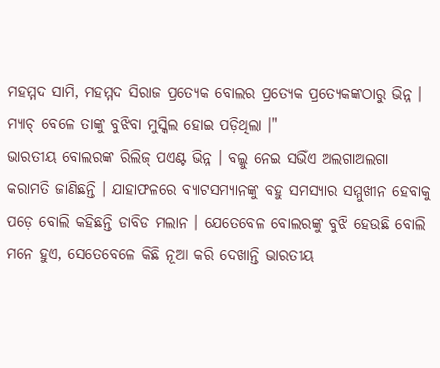ମହମ୍ମଦ ସାମି, ମହମ୍ମଦ ସିରାଜ ପ୍ରତ୍ୟେକ ବୋଲର ପ୍ରତ୍ୟେକ ପ୍ରତ୍ୟେକଙ୍କଠାରୁ ଭିନ୍ନ । ମ୍ୟାଚ୍ ବେଳେ ତାଙ୍କୁ ବୁଝିବା ମୁସ୍କିଲ ହୋଇ ପଡ଼ିଥିଲା ।"
ଭାରତୀୟ ବୋଲରଙ୍କ ରିଲିଜ୍ ପଏଣ୍ଟ ଭିନ୍ନ । ବଲ୍କୁ ନେଇ ସଭିଁଏ ଅଲଗାଅଲଗା କରାମତି ଜାଣିଛନ୍ତି । ଯାହାଫଳରେ ବ୍ୟାଟସମ୍ୟାନଙ୍କୁ ବହୁ ସମସ୍ୟାର ସମ୍ମୁଖୀନ ହେବାକୁ ପଡ଼େ ବୋଲି କହିଛନ୍ତି ଡାବିଡ ମଲାନ । ଯେତେବେଳ ବୋଲରଙ୍କୁ ବୁଝି ହେଉଛି ବୋଲି ମନେ ହୁଏ, ସେତେବେଳେ କିଛି ନୂଆ କରି ଦେଖାନ୍ତି ଭାରତୀୟ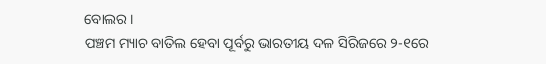ବୋଲର ।
ପଞ୍ଚମ ମ୍ୟାଚ ବାତିଲ ହେବା ପୂର୍ବରୁ ଭାରତୀୟ ଦଳ ସିରିଜରେ ୨-୧ରେ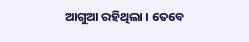ଆଗୁଆ ରହିଥିଲା । ତେବେ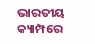ଭାରତୀୟ କ୍ୟାମ୍ପରେ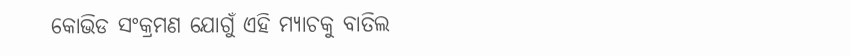କୋଭିଡ ସଂକ୍ରମଣ ଯୋଗୁଁ ଏହି ମ୍ୟାଚକୁ ବାତିଲ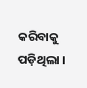କରିବାକୁ ପଡ଼ିଥିଲା ।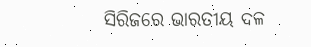ସିରିଜରେ ଭାରତୀୟ ଦଳ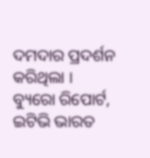ଦମଦାର ପ୍ରଦର୍ଶନ କରିଥିଲା ।
ବ୍ୟୁରୋ ରିପୋର୍ଟ, ଇଟିଭି ଭାରତ